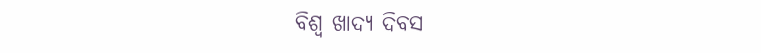ବିଶ୍ୱ ଖାଦ୍ୟ ଦିବସ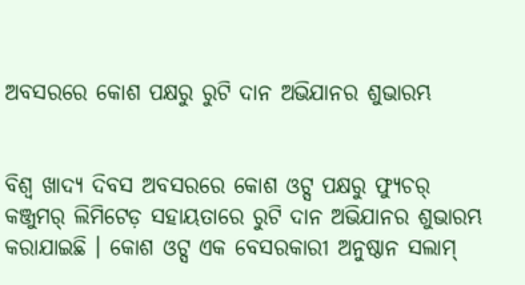ଅବସରରେ କୋଶ ପକ୍ଷରୁ ରୁଟି ଦାନ ଅଭିଯାନର ଶୁଭାରମ୍ଭ


ବିଶ୍ୱ ଖାଦ୍ୟ ଦିବସ ଅବସରରେ କୋଶ ଓଟ୍ସ ପକ୍ଷରୁ ଫ୍ୟୁଚର୍ କଞ୍ଜୁମର୍ ଲିମିଟେଡ଼ ସହାୟତାରେ ରୁଟି ଦାନ ଅଭିଯାନର ଶୁଭାରମ୍ଭ କରାଯାଇଛି । କୋଶ ଓଟ୍ସ ଏକ ବେସରକାରୀ ଅନୁଷ୍ଠାନ ସଲାମ୍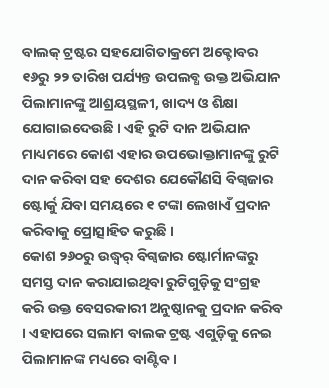ବାଲକ୍ ଟ୍ରଷ୍ଟର ସହଯୋଗିତାକ୍ରମେ ଅକ୍ଟୋବର ୧୬ରୁ ୨୨ ତାରିଖ ପର୍ଯ୍ୟନ୍ତ ଉପଲବ୍ଧ ଉକ୍ତ ଅଭିଯାନ ପିଲାମାନଙ୍କୁ ଆଶ୍ରୟସ୍ଥଳୀ, ଖାଦ୍ୟ ଓ ଶିକ୍ଷା ଯୋଗାଇଦେଉଛି । ଏହି ରୁଟି ଦାନ ଅଭିଯାନ ମାଧ୍ୟମରେ କୋଶ ଏହାର ଉପଭୋକ୍ତାମାନଙ୍କୁ ରୁଟି ଦାନ କରିବା ସହ ଦେଶର ଯେକୌଣସି ବିଗ୍ବଜାର ଷ୍ଟୋର୍କୁ ଯିବା ସମୟରେ ୧ ଟଙ୍କା ଲେଖାଏଁ ପ୍ରଦାନ କରିବାକୁ ପ୍ରୋତ୍ସାହିତ କରୁଛି ।
କୋଶ ୨୬୦ରୁ ଉଦ୍ଧ୍ୱର୍ ବିଗ୍ବଜାର ଷ୍ଟୋର୍ମାନଙ୍କରୁ ସମସ୍ତ ଦାନ କରାଯାଇଥିବା ରୁଟିଗୁଡ଼ିକୁ ସଂଗ୍ରହ କରି ଉକ୍ତ ବେସରକାରୀ ଅନୁଷ୍ଠାନକୁ ପ୍ରଦାନ କରିବ । ଏହାପରେ ସଲାମ ବାଲକ ଟ୍ରଷ୍ଟ ଏଗୁଡ଼ିକୁ ନେଇ ପିଲାମାନଙ୍କ ମଧ୍ୟରେ ବାଣ୍ଟିବ ।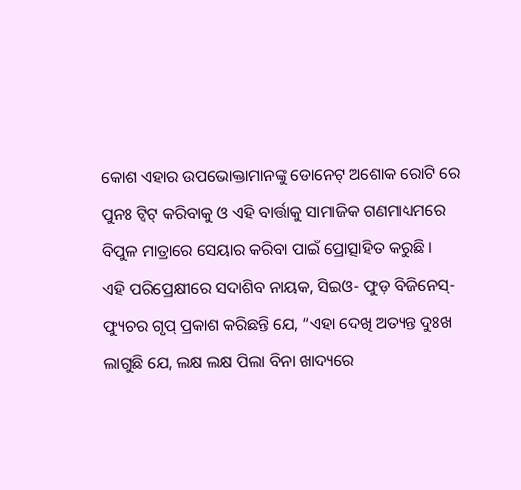କୋଶ ଏହାର ଉପଭୋକ୍ତାମାନଙ୍କୁ ଡୋନେଟ୍ ଅଶୋକ ରୋଟି ରେ ପୁନଃ ଟ୍ୱିଟ୍ କରିବାକୁ ଓ ଏହି ବାର୍ତ୍ତାକୁ ସାମାଜିକ ଗଣମାଧ୍ୟମରେ ବିପୁଳ ମାତ୍ରାରେ ସେୟାର କରିବା ପାଇଁ ପ୍ରୋତ୍ସାହିତ କରୁଛି ।
ଏହି ପରିପ୍ରେକ୍ଷୀରେ ସଦାଶିବ ନାୟକ, ସିଇଓ- ଫୁଡ଼ ବିଜିନେସ୍- ଫ୍ୟୁଚର ଗୃପ୍ ପ୍ରକାଶ କରିଛନ୍ତି ଯେ, “ଏହା ଦେଖି ଅତ୍ୟନ୍ତ ଦୁଃଖ ଲାଗୁଛି ଯେ, ଲକ୍ଷ ଲକ୍ଷ ପିଲା ବିନା ଖାଦ୍ୟରେ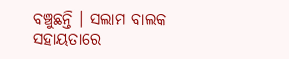ବଞ୍ଚୁଛନ୍ତି । ସଲାମ ବାଲକ ସହାୟତାରେ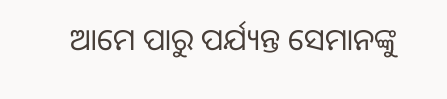ଆମେ ପାରୁ ପର୍ଯ୍ୟନ୍ତ ସେମାନଙ୍କୁ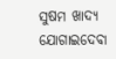ସୁଷମ ଖାଦ୍ୟ ଯୋଗାଇଦେବା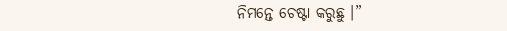ନିମନ୍ତେ ଚେଷ୍ଟା କରୁଛୁ ।”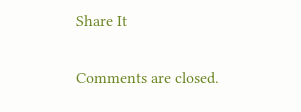Share It

Comments are closed.